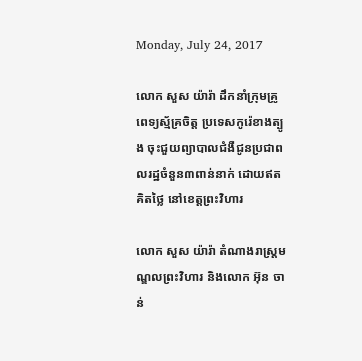Monday, July 24, 2017

លោក សួស យ៉ារ៉ា ដឹកនាំក្រុមគ្រូពេទ្យស្ម័គ្រចិត្ត ប្រទេសកូរ៉េខាងត្បូង ចុះជួយព្យាបាលជំងឺជូនប្រជាពលរដ្ឋចំនួន៣ពាន់នាក់ ដោយឥតគិតថ្លៃ នៅខេត្តព្រះវិហារ

លោក សួស យ៉ារ៉ា តំណាងរាស្រ្តមណ្ឌលព្រះវិហារ និងលោក អ៊ុន ចាន់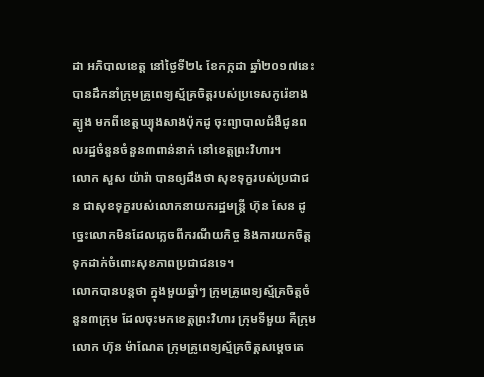ដា អភិបាលខេត្ត នៅថ្ងៃទី២៤ ខែកក្កដា ឆ្នាំ២០១៧នេះ បានដឹកនាំក្រុមគ្រូពេទ្យស្ម័គ្រចិត្តរបស់ប្រទេសកូរ៉េខាងត្បូង មកពីខេត្តឃ្យុងសាងប៉ុកដូ ចុះព្យាបាលជំងឺជូនពលរដ្ឋចំនួនចំនួន៣ពាន់នាក់ នៅខេត្តព្រះវិហារ។
លោក សួស យ៉ារ៉ា បានឲ្យដឹងថា សុខទុក្ខរបស់ប្រជាជន ជាសុខទុក្ខរបស់លោកនាយករដ្ឋមន្ត្រី ហ៊ុន សែន ដូច្នេះលោកមិនដែលភ្លេចពីករណីយកិច្ច និងការយកចិត្តទុកដាក់ចំពោះសុខភាពប្រជាជនទេ។
លោកបានបន្តថា ក្នុងមួយឆ្នាំៗ ក្រុមគ្រូពេទ្យស្ម័គ្រចិត្តចំនួន៣ក្រុម ដែលចុះមកខេត្តព្រះវិហារ ក្រុមទីមួយ គឺក្រុមលោក ហ៊ុន ម៉ាណែត ក្រុមគ្រូពេទ្យស្ម័គ្រចិត្តសម្តេចតេ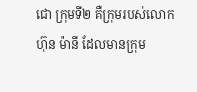ជោ ក្រុមទី២ គឺក្រុមរបស់លោក ហ៊ុន ម៉ានី ដែលមានក្រុម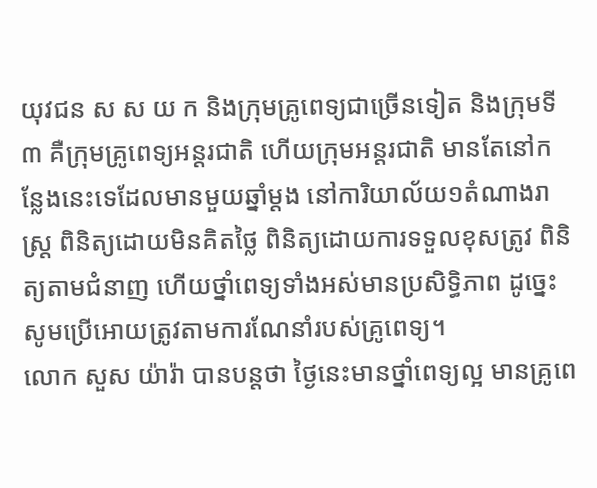យុវជន ស ស យ ក និងក្រុមគ្រូពេទ្យជាច្រើនទៀត និងក្រុមទី៣ គឺក្រុមគ្រូពេទ្យអន្តរជាតិ ហើយក្រុមអន្តរជាតិ មានតែនៅកន្លែងនេះទេដែលមានមួយឆ្នាំម្តង នៅការិយាល័យ១តំណាងរាស្ត្រ ពិនិត្យដោយមិនគិតថ្លៃ ពិនិត្យដោយការទទួលខុសត្រូវ ពិនិត្យតាមជំនាញ ហើយថ្នាំពេទ្យទាំងអស់មានប្រសិទ្ធិភាព ដូច្នេះសូមប្រើអោយត្រូវតាមការណែនាំរបស់គ្រូពេទ្យ។
លោក សួស យ៉ារ៉ា បានបន្តថា ថ្ងៃនេះមានថ្នាំពេទ្យល្អ មានគ្រូពេ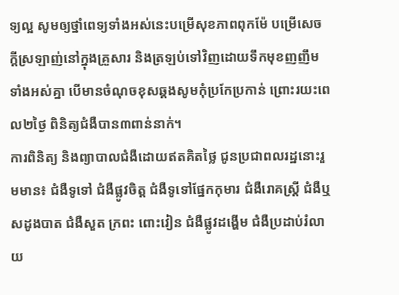ទ្យល្អ សូមឲ្យថ្នាំពេទ្យទាំងអស់នេះបម្រើសុខភាពពុកម៉ែ បម្រើសេចក្តីស្រឡាញ់នៅក្នុងគ្រួសារ និងត្រឡប់ទៅវិញដោយទឹកមុខញញឹមទាំងអស់គ្នា បើមានចំណុចខុសឆ្គងសូមកុំប្រកែប្រកាន់ ព្រោះរយះពេល២ថ្ងៃ ពិនិត្យជំងឺបាន៣ពាន់នាក់។
ការពិនិត្យ និងព្យាបាលជំងឺដោយឥតគិតថ្លៃ ជូនប្រជាពលរដ្ឋនោះរួមមាន៖ ជំងឺទូទៅ ជំងឺផ្លូវចិត្ត ជំងឺទូទៅផ្នែកកុមារ ជំងឺរោគស្ត្រី ជំងឺឬសដូងបាត ជំងឺសួត ក្រពះ ពោះវៀន ជំងឺផ្លូវដង្ហើម ជំងឺប្រដាប់រំលាយ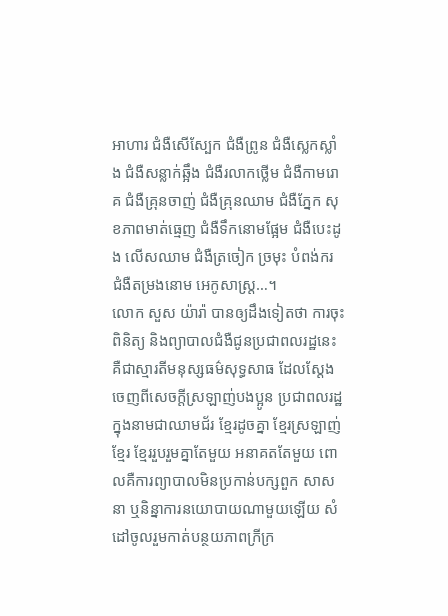អាហារ ជំងឺសើស្បែក ជំងឺព្រូន ជំងឺស្លេកស្លាំង ជំងឺសន្លាក់ឆ្អឹង ជំងឺរលាកថ្លើម ជំងឺកាមរោគ ជំងឺគ្រុនចាញ់ ជំងឺគ្រុនឈាម ជំងឺភ្នែក សុខភាពមាត់ធ្មេញ ជំងឺទឹកនោមផ្អែម ជំងឺបេះដូង លើសឈាម ជំងឺត្រចៀក ច្រមុះ បំពង់ករ ជំងឺតម្រងនោម អេកូសាស្ត្រ…។
លោក សួស យ៉ារ៉ា បានឲ្យដឹងទៀតថា ការចុះពិនិត្យ និងព្យាបាលជំងឺជូនប្រជាពលរដ្ឋនេះ គឺជាស្មារតីមនុស្សធម៌សុទ្ធសាធ ដែលស្តែងចេញពីសេចក្តីស្រឡាញ់បងប្អូន ប្រជាពលរដ្ឋ ក្នុងនាមជាឈាមជ័រ ខ្មែរដូចគ្នា ខ្មែរស្រឡាញ់ខ្មែរ ខ្មែររួបរួមគ្នាតែមួយ អនាគតតែមួយ ពោលគឺការព្យាបាលមិនប្រកាន់បក្សពួក សាសនា ឬនិន្នាការនយោបាយណាមួយឡើយ សំដៅចូលរួមកាត់បន្ថយភាពក្រីក្រ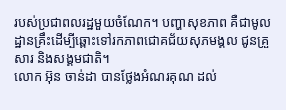របស់ប្រជាពលរដ្ឋមួយចំណែក។ បញ្ហាសុខភាព គឺជាមូលដ្ឋានគ្រឹះដើម្បីឆ្ពោះទៅរកភាពជោគជ័យសុភមង្គល ជូនគ្រួសារ និងសង្គមជាតិ។
លោក អ៊ុន ចាន់ដា បានថ្លែងអំណរគុណ ដល់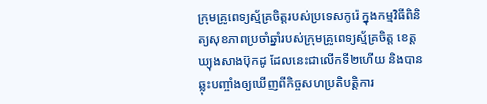ក្រុមគ្រូពេទ្យស្ម័គ្រចិត្តរបស់ប្រទេសកូរ៉េ ក្នុងកម្មវិធីពិនិត្យសុខភាពប្រចាំឆ្នាំរបស់ក្រុមគ្រូពេទ្យស្ម័គ្រចិត្ត ខេត្តឃ្យុងសាងប៊ុកដូ ដែលនេះជាលើកទី២ហើយ និងបានឆ្លុះបញ្ចាំងឲ្យឃើញពីកិច្ចសហប្រតិបត្តិការ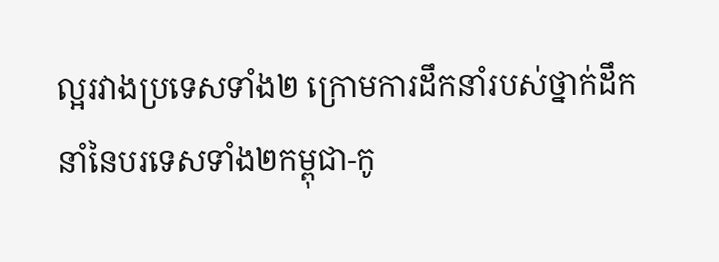ល្អរវាងប្រទេសទាំង២ ក្រោមការដឹកនាំរបស់ថ្នាក់ដឹកនាំនៃបរទេសទាំង២កម្ពុជា-កូ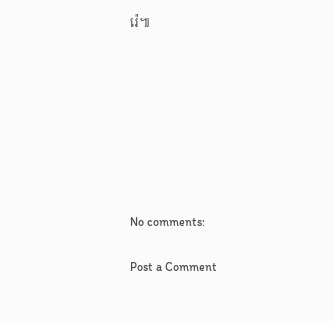រ៉េ៕








No comments:

Post a Comment